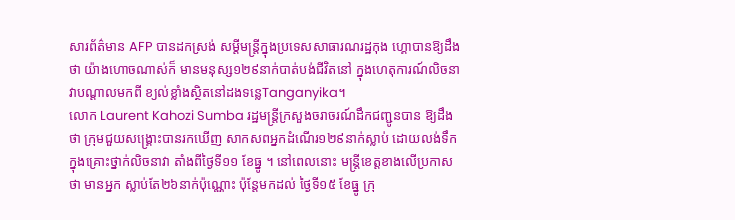សារព័ត៌មាន AFP បានដកស្រង់ សម្ដីមន្ដ្រីក្នុងប្រទេសសាធារណរដ្ឋកុង ហ្គោបានឱ្យដឹងថា យ៉ាងហោចណាស់ក៏ មានមនុស្ស១២៩នាក់បាត់បង់ជីវិតនៅ ក្នុងហេតុការណ៍លិចនាវាបណ្ដាលមកពី ខ្យល់ខ្លាំងស្ថិតនៅដងទន្លេTanganyika។
លោក Laurent Kahozi Sumba រដ្ឋមន្ដ្រីក្រសួងចរាចរណ៍ដឹកជញ្ជូនបាន ឱ្យដឹងថា ក្រុមជួយសង្គ្រោះបានរកឃើញ សាកសពអ្នកដំណើរ១២៩នាក់ស្លាប់ ដោយលង់ទឹក ក្នុងគ្រោះថ្នាក់លិចនាវា តាំងពីថ្ងៃទី១១ ខែធ្នូ ។ នៅពេលនោះ មន្ដ្រីខេត្ដខាងលើប្រកាសថា មានអ្នក ស្លាប់តែ២៦នាក់ប៉ុណ្ណោះ ប៉ុន្ដែមកដល់ ថ្ងៃទី១៥ ខែធ្នូ ក្រុ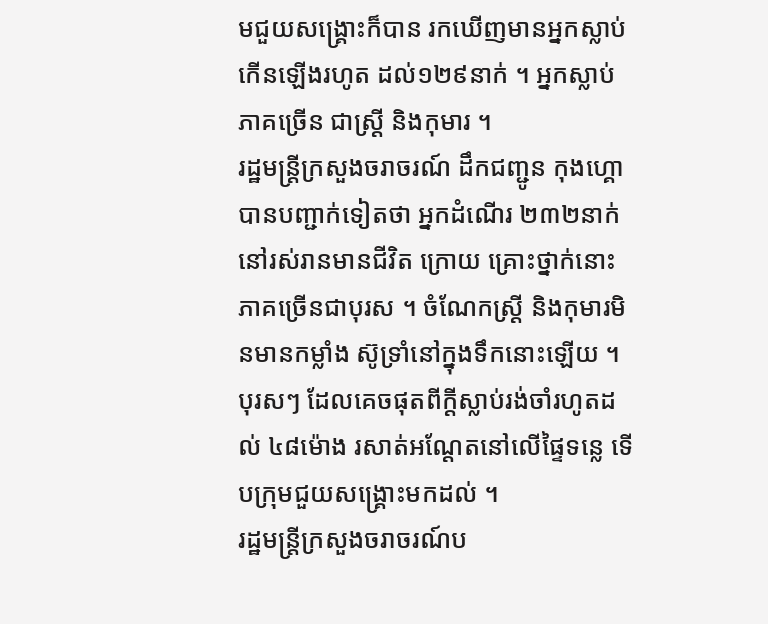មជួយសង្គ្រោះក៏បាន រកឃើញមានអ្នកស្លាប់កើនឡើងរហូត ដល់១២៩នាក់ ។ អ្នកស្លាប់ភាគច្រើន ជាស្ដ្រី និងកុមារ ។
រដ្ឋមន្ដ្រីក្រសួងចរាចរណ៍ ដឹកជញ្ជូន កុងហ្គោបានបញ្ជាក់ទៀតថា អ្នកដំណើរ ២៣២នាក់នៅរស់រានមានជីវិត ក្រោយ គ្រោះថ្នាក់នោះភាគច្រើនជាបុរស ។ ចំណែកស្ដ្រី និងកុមារមិនមានកម្លាំង ស៊ូទ្រាំនៅក្នុងទឹកនោះឡើយ ។ បុរសៗ ដែលគេចផុតពីក្ដីស្លាប់រង់ចាំរហូតដល់ ៤៨ម៉ោង រសាត់អណ្ដែតនៅលើផ្ទៃទន្លេ ទើបក្រុមជួយសង្គ្រោះមកដល់ ។
រដ្ឋមន្ដ្រីក្រសួងចរាចរណ៍ប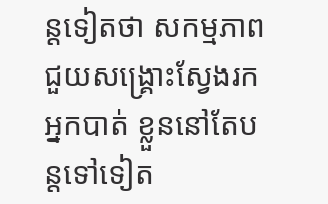ន្ដទៀតថា សកម្មភាពជួយសង្គ្រោះស្វែងរកអ្នកបាត់ ខ្លួននៅតែបន្ដទៅទៀត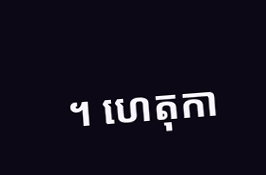។ ហេតុកា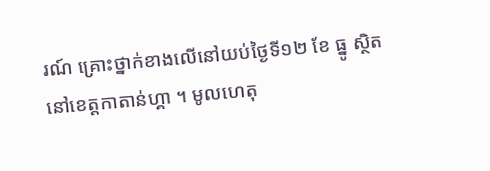រណ៍ គ្រោះថ្នាក់ខាងលើនៅយប់ថ្ងៃទី១២ ខែ ធ្នូ ស្ថិតនៅខេត្ដកាតាន់ហ្គា ។ មូលហេតុ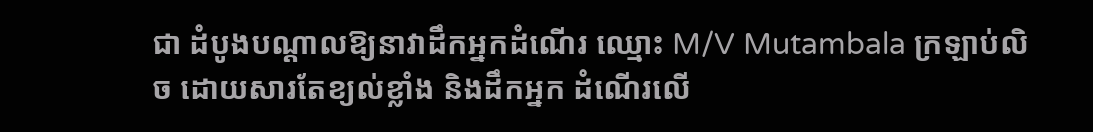ជា ដំបូងបណ្ដាលឱ្យនាវាដឹកអ្នកដំណើរ ឈ្មោះ M/V Mutambala ក្រឡាប់លិច ដោយសារតែខ្យល់ខ្លាំង និងដឹកអ្នក ដំណើរលើ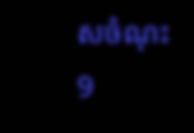សចំណុះ 9